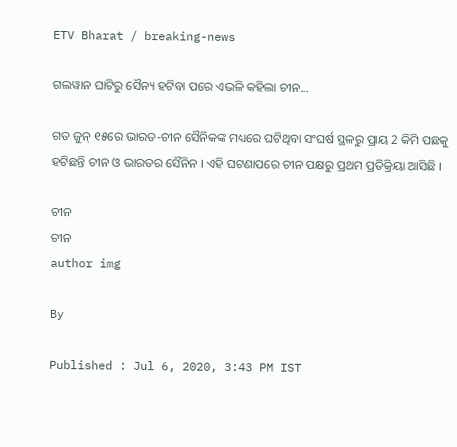ETV Bharat / breaking-news

ଗଲୱାନ ଘାଟିରୁ ସୈନ୍ୟ ହଟିବା ପରେ ଏଭଳି କହିଲା ଚୀନ...

ଗତ ଜୁନ୍‌ ୧୫ରେ ଭାରତ-ଚୀନ ସୈନିକଙ୍କ ମଧ୍ୟରେ ଘଟିଥିବା ସଂଘର୍ଷ ସ୍ଥଳରୁ ପ୍ରାୟ 2 କିମି ପଛକୁ ହଟିଛନ୍ତି ଚୀନ ଓ ଭାରତର ସୈନିନ । ଏହି ଘଟଣାପରେ ଚୀନ ପକ୍ଷରୁ ପ୍ରଥମ ପ୍ରତିକ୍ରିୟା ଆସିଛି ।

ଚୀନ
ଚୀନ
author img

By

Published : Jul 6, 2020, 3:43 PM IST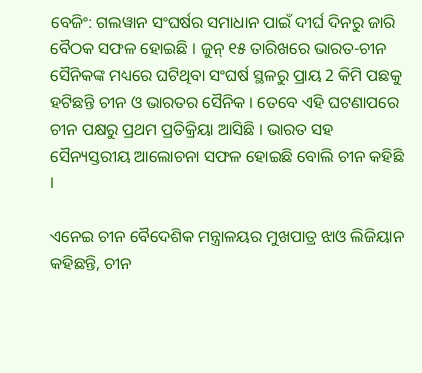ବେଜିଂ: ଗଲୱାନ ସଂଘର୍ଷର ସମାଧାନ ପାଇଁ ଦୀର୍ଘ ଦିନରୁ ଜାରି ବୈଠକ ସଫଳ ହୋଇଛି । ଜୁନ୍‌ ୧୫ ତାରିଖରେ ଭାରତ-ଚୀନ ସୈନିକଙ୍କ ମଧ୍ୟରେ ଘଟିଥିବା ସଂଘର୍ଷ ସ୍ଥଳରୁ ପ୍ରାୟ 2 କିମି ପଛକୁ ହଟିଛନ୍ତି ଚୀନ ଓ ଭାରତର ସୈନିକ । ତେବେ ଏହି ଘଟଣାପରେ ଚୀନ ପକ୍ଷରୁ ପ୍ରଥମ ପ୍ରତିକ୍ରିୟା ଆସିଛି । ଭାରତ ସହ ସୈନ୍ୟସ୍ତରୀୟ ଆଲୋଚନା ସଫଳ ହୋଇଛି ବୋଲି ଚୀନ କହିଛି ।

ଏନେଇ ଚୀନ ବୈଦେଶିକ ମନ୍ତ୍ରାଳୟର ମୁଖପାତ୍ର ଝାଓ ଲିଜିୟାନ କହିଛନ୍ତି, ଚୀନ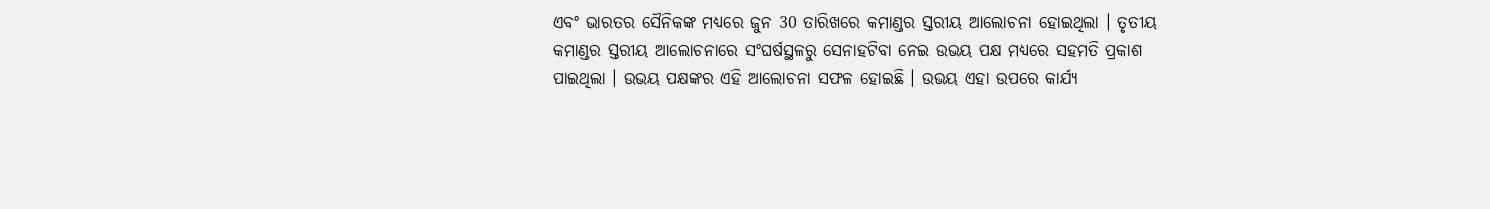ଏବଂ ଭାରତର ସୈନିକଙ୍କ ମଧ୍ୟରେ ଜୁନ 30 ତାରିଖରେ କମାଣ୍ଡର ସ୍ତରୀୟ ଆଲୋଚନା ହୋଇଥିଲା । ତୃତୀୟ କମାଣ୍ଡର ସ୍ତରୀୟ ଆଲୋଚନାରେ ସଂଘର୍ଷସ୍ଥଳରୁ ସେନାହଟିବା ନେଇ ଉଭୟ ପକ୍ଷ ମଧ୍ୟରେ ସହମତି ପ୍ରକାଶ ପାଇଥିଲା । ଉଭୟ ପକ୍ଷଙ୍କର ଏହି ଆଲୋଚନା ସଫଳ ହୋଇଛି । ଉଭୟ ଏହା ଉପରେ କାର୍ଯ୍ୟ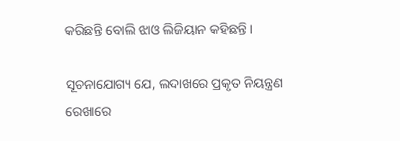କରିଛନ୍ତି ବୋଲି ଝାଓ ଲିଜିୟାନ କହିଛନ୍ତି ।

ସୂଚନାଯୋଗ୍ୟ ଯେ, ଲଦାଖରେ ପ୍ରକୃତ ନିୟନ୍ତ୍ରଣ ରେଖାରେ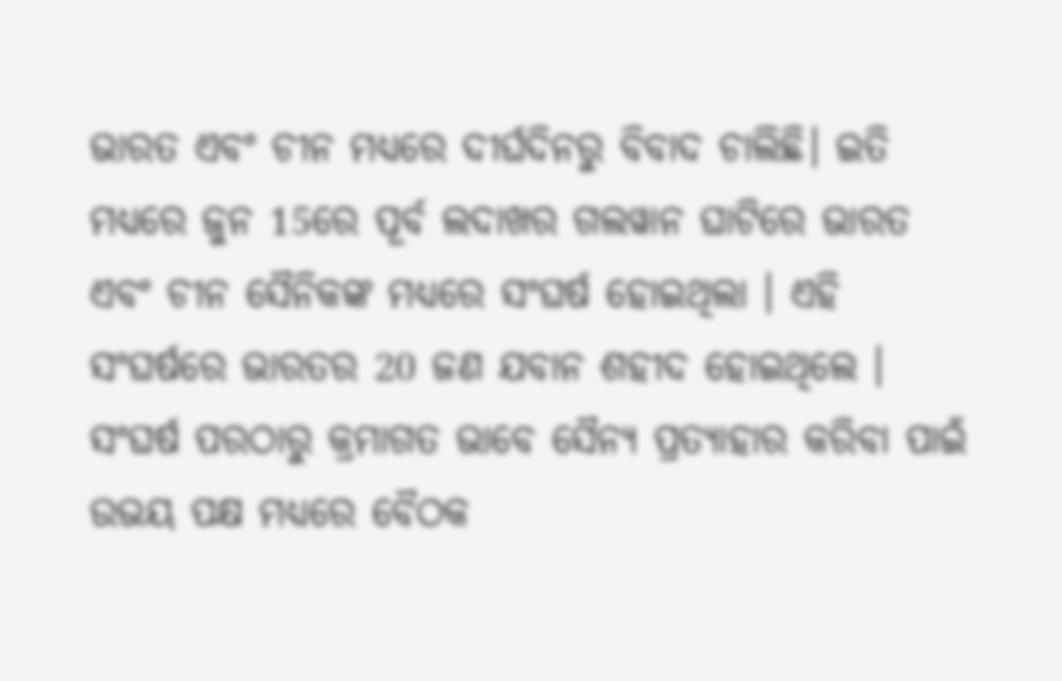ଭାରତ ଏବଂ ଚୀନ ମଧ୍ୟରେ ଦୀର୍ଘଦିନରୁ ବିବାଦ ଚାଲିଛି। ଇତି ମଧ୍ୟରେ ଜୁନ 15ରେ ପୂର୍ବ ଲଦାଖର ଗଲୱାନ ଘାଟିରେ ଭାରତ ଏବଂ ଚୀନ ସୈନିକଙ୍କ ମଧ୍ୟରେ ସଂଘର୍ଷ ହୋଇଥିଲା । ଏହି ସଂଘର୍ଷରେ ଭାରତର 20 ଜଣ ଯବାନ ଶହୀଦ ହୋଇଥିଲେ । ସଂଘର୍ଷ ପରଠାରୁ କ୍ରମାଗତ ଭାବେ ସୈନ୍ୟ ପ୍ରତ୍ୟାହାର କରିବା ପାଇଁ ଉଭୟ ପକ୍ଷ ମଧ୍ୟରେ ବୈଠକ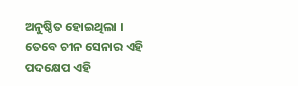ଅନୁଷ୍ଠିତ ହୋଇଥିଲା । ତେବେ ଚୀନ ସେନାର ଏହି ପଦକ୍ଷେପ ଏହି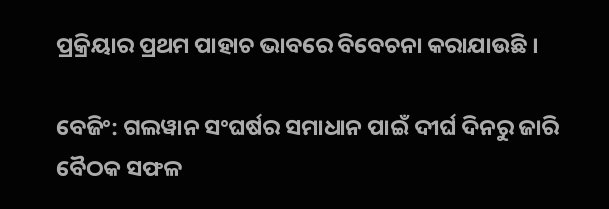ପ୍ରକ୍ରିୟାର ପ୍ରଥମ ପାହାଚ ଭାବରେ ବିବେଚନା କରାଯାଉଛି ।

ବେଜିଂ: ଗଲୱାନ ସଂଘର୍ଷର ସମାଧାନ ପାଇଁ ଦୀର୍ଘ ଦିନରୁ ଜାରି ବୈଠକ ସଫଳ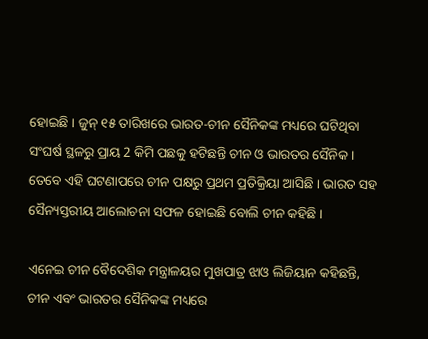ହୋଇଛି । ଜୁନ୍‌ ୧୫ ତାରିଖରେ ଭାରତ-ଚୀନ ସୈନିକଙ୍କ ମଧ୍ୟରେ ଘଟିଥିବା ସଂଘର୍ଷ ସ୍ଥଳରୁ ପ୍ରାୟ 2 କିମି ପଛକୁ ହଟିଛନ୍ତି ଚୀନ ଓ ଭାରତର ସୈନିକ । ତେବେ ଏହି ଘଟଣାପରେ ଚୀନ ପକ୍ଷରୁ ପ୍ରଥମ ପ୍ରତିକ୍ରିୟା ଆସିଛି । ଭାରତ ସହ ସୈନ୍ୟସ୍ତରୀୟ ଆଲୋଚନା ସଫଳ ହୋଇଛି ବୋଲି ଚୀନ କହିଛି ।

ଏନେଇ ଚୀନ ବୈଦେଶିକ ମନ୍ତ୍ରାଳୟର ମୁଖପାତ୍ର ଝାଓ ଲିଜିୟାନ କହିଛନ୍ତି, ଚୀନ ଏବଂ ଭାରତର ସୈନିକଙ୍କ ମଧ୍ୟରେ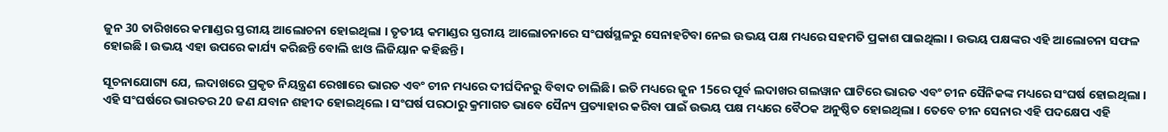ଜୁନ 30 ତାରିଖରେ କମାଣ୍ଡର ସ୍ତରୀୟ ଆଲୋଚନା ହୋଇଥିଲା । ତୃତୀୟ କମାଣ୍ଡର ସ୍ତରୀୟ ଆଲୋଚନାରେ ସଂଘର୍ଷସ୍ଥଳରୁ ସେନାହଟିବା ନେଇ ଉଭୟ ପକ୍ଷ ମଧ୍ୟରେ ସହମତି ପ୍ରକାଶ ପାଇଥିଲା । ଉଭୟ ପକ୍ଷଙ୍କର ଏହି ଆଲୋଚନା ସଫଳ ହୋଇଛି । ଉଭୟ ଏହା ଉପରେ କାର୍ଯ୍ୟ କରିଛନ୍ତି ବୋଲି ଝାଓ ଲିଜିୟାନ କହିଛନ୍ତି ।

ସୂଚନାଯୋଗ୍ୟ ଯେ, ଲଦାଖରେ ପ୍ରକୃତ ନିୟନ୍ତ୍ରଣ ରେଖାରେ ଭାରତ ଏବଂ ଚୀନ ମଧ୍ୟରେ ଦୀର୍ଘଦିନରୁ ବିବାଦ ଚାଲିଛି। ଇତି ମଧ୍ୟରେ ଜୁନ 15ରେ ପୂର୍ବ ଲଦାଖର ଗଲୱାନ ଘାଟିରେ ଭାରତ ଏବଂ ଚୀନ ସୈନିକଙ୍କ ମଧ୍ୟରେ ସଂଘର୍ଷ ହୋଇଥିଲା । ଏହି ସଂଘର୍ଷରେ ଭାରତର 20 ଜଣ ଯବାନ ଶହୀଦ ହୋଇଥିଲେ । ସଂଘର୍ଷ ପରଠାରୁ କ୍ରମାଗତ ଭାବେ ସୈନ୍ୟ ପ୍ରତ୍ୟାହାର କରିବା ପାଇଁ ଉଭୟ ପକ୍ଷ ମଧ୍ୟରେ ବୈଠକ ଅନୁଷ୍ଠିତ ହୋଇଥିଲା । ତେବେ ଚୀନ ସେନାର ଏହି ପଦକ୍ଷେପ ଏହି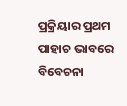ପ୍ରକ୍ରିୟାର ପ୍ରଥମ ପାହାଚ ଭାବରେ ବିବେଚନା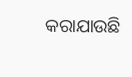କରାଯାଉଛି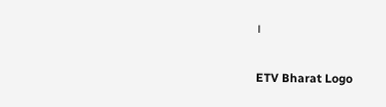।

ETV Bharat Logo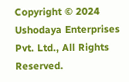Copyright © 2024 Ushodaya Enterprises Pvt. Ltd., All Rights Reserved.